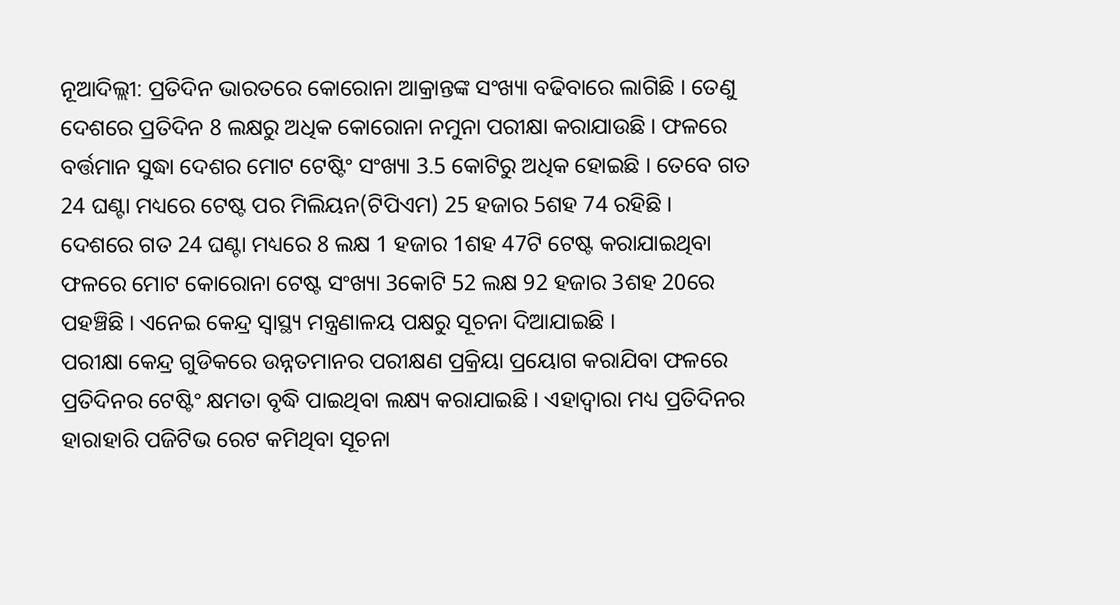ନୂଆଦିଲ୍ଲୀ: ପ୍ରତିଦିନ ଭାରତରେ କୋରୋନା ଆକ୍ରାନ୍ତଙ୍କ ସଂଖ୍ୟା ବଢିବାରେ ଲାଗିଛି । ତେଣୁ ଦେଶରେ ପ୍ରତିଦିନ 8 ଲକ୍ଷରୁ ଅଧିକ କୋରୋନା ନମୁନା ପରୀକ୍ଷା କରାଯାଉଛି । ଫଳରେ ବର୍ତ୍ତମାନ ସୁଦ୍ଧା ଦେଶର ମୋଟ ଟେଷ୍ଟିଂ ସଂଖ୍ୟା 3.5 କୋଟିରୁ ଅଧିକ ହୋଇଛି । ତେବେ ଗତ 24 ଘଣ୍ଟା ମଧ୍ୟରେ ଟେଷ୍ଟ ପର ମିଲିୟନ(ଟିପିଏମ) 25 ହଜାର 5ଶହ 74 ରହିଛି ।
ଦେଶରେ ଗତ 24 ଘଣ୍ଟା ମଧ୍ୟରେ 8 ଲକ୍ଷ 1 ହଜାର 1ଶହ 47ଟି ଟେଷ୍ଟ କରାଯାଇଥିବା ଫଳରେ ମୋଟ କୋରୋନା ଟେଷ୍ଟ ସଂଖ୍ୟା 3କୋଟି 52 ଲକ୍ଷ 92 ହଜାର 3ଶହ 20ରେ ପହଞ୍ଚିଛି । ଏନେଇ କେନ୍ଦ୍ର ସ୍ବାସ୍ଥ୍ୟ ମନ୍ତ୍ରଣାଳୟ ପକ୍ଷରୁ ସୂଚନା ଦିଆଯାଇଛି ।
ପରୀକ୍ଷା କେନ୍ଦ୍ର ଗୁଡିକରେ ଉନ୍ନତମାନର ପରୀକ୍ଷଣ ପ୍ରକ୍ରିୟା ପ୍ରୟୋଗ କରାଯିବା ଫଳରେ ପ୍ରତିଦିନର ଟେଷ୍ଟିଂ କ୍ଷମତା ବୃଦ୍ଧି ପାଇଥିବା ଲକ୍ଷ୍ୟ କରାଯାଇଛି । ଏହାଦ୍ବାରା ମଧ୍ୟ ପ୍ରତିଦିନର ହାରାହାରି ପଜିଟିଭ ରେଟ କମିଥିବା ସୂଚନା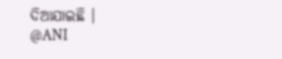ଦିଆଯାଇଛି ।
@ANI